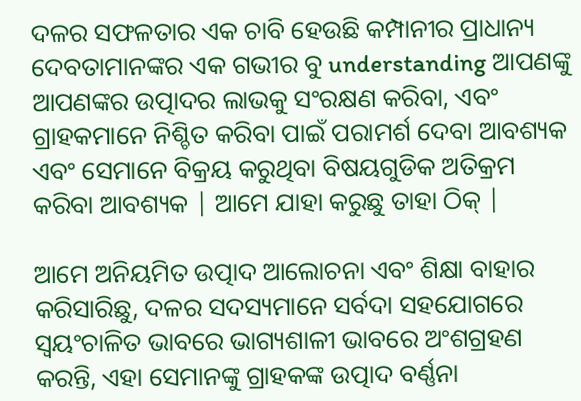ଦଳର ସଫଳତାର ଏକ ଚାବି ହେଉଛି କମ୍ପାନୀର ପ୍ରାଧାନ୍ୟ ଦେବତାମାନଙ୍କର ଏକ ଗଭୀର ବୁ understanding ଆପଣଙ୍କୁ ଆପଣଙ୍କର ଉତ୍ପାଦର ଲାଭକୁ ସଂରକ୍ଷଣ କରିବା, ଏବଂ ଗ୍ରାହକମାନେ ନିଶ୍ଚିତ କରିବା ପାଇଁ ପରାମର୍ଶ ଦେବା ଆବଶ୍ୟକ ଏବଂ ସେମାନେ ବିକ୍ରୟ କରୁଥିବା ବିଷୟଗୁଡିକ ଅତିକ୍ରମ କରିବା ଆବଶ୍ୟକ | ଆମେ ଯାହା କରୁଛୁ ତାହା ଠିକ୍ |

ଆମେ ଅନିୟମିତ ଉତ୍ପାଦ ଆଲୋଚନା ଏବଂ ଶିକ୍ଷା ବାହାର କରିସାରିଛୁ, ଦଳର ସଦସ୍ୟମାନେ ସର୍ବଦା ସହଯୋଗରେ ସ୍ୱୟଂଚାଳିତ ଭାବରେ ଭାଗ୍ୟଶାଳୀ ଭାବରେ ଅଂଶଗ୍ରହଣ କରନ୍ତି, ଏହା ସେମାନଙ୍କୁ ଗ୍ରାହକଙ୍କ ଉତ୍ପାଦ ବର୍ଣ୍ଣନା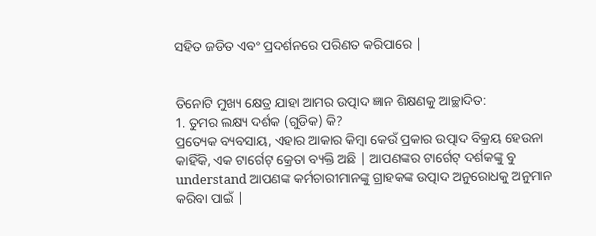ସହିତ ଜଡିତ ଏବଂ ପ୍ରଦର୍ଶନରେ ପରିଣତ କରିପାରେ |


ତିନୋଟି ମୁଖ୍ୟ କ୍ଷେତ୍ର ଯାହା ଆମର ଉତ୍ପାଦ ଜ୍ଞାନ ଶିକ୍ଷଣକୁ ଆଚ୍ଛାଦିତ:
1. ତୁମର ଲକ୍ଷ୍ୟ ଦର୍ଶକ (ଗୁଡିକ) କି?
ପ୍ରତ୍ୟେକ ବ୍ୟବସାୟ, ଏହାର ଆକାର କିମ୍ବା କେଉଁ ପ୍ରକାର ଉତ୍ପାଦ ବିକ୍ରୟ ହେଉନା କାହିଁକି, ଏକ ଟାର୍ଗେଟ୍ କ୍ରେତା ବ୍ୟକ୍ତି ଅଛି | ଆପଣଙ୍କର ଟାର୍ଗେଟ୍ ଦର୍ଶକଙ୍କୁ ବୁ understand ଆପଣଙ୍କ କର୍ମଚାରୀମାନଙ୍କୁ ଗ୍ରାହକଙ୍କ ଉତ୍ପାଦ ଅନୁରୋଧକୁ ଅନୁମାନ କରିବା ପାଇଁ |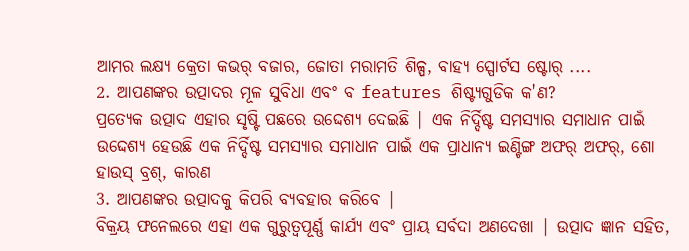ଆମର ଲକ୍ଷ୍ୟ କ୍ରେତା କଭର୍ ବଜାର, ଜୋତା ମରାମତି ଶିଳ୍ପ, ବାହ୍ୟ ସ୍ପୋର୍ଟସ ଷ୍ଟୋର୍ ....
2. ଆପଣଙ୍କର ଉତ୍ପାଦର ମୂଳ ସୁବିଧା ଏବଂ ବ features ଶିଷ୍ଟ୍ୟଗୁଡିକ କ'ଣ?
ପ୍ରତ୍ୟେକ ଉତ୍ପାଦ ଏହାର ସୃଷ୍ଟି ପଛରେ ଉଦ୍ଦେଶ୍ୟ ଦେଇଛି | ଏକ ନିର୍ଦ୍ଦିଷ୍ଟ ସମସ୍ୟାର ସମାଧାନ ପାଇଁ ଉଦ୍ଦେଶ୍ୟ ହେଉଛି ଏକ ନିର୍ଦ୍ଦିଷ୍ଟ ସମସ୍ୟାର ସମାଧାନ ପାଇଁ ଏକ ପ୍ରାଧାନ୍ୟ ଇଣ୍ଟିଙ୍ଗ ଅଫର୍ ଅଫର୍, ଶୋ ହାଉସ୍ ବ୍ରଶ୍, କାରଣ
3. ଆପଣଙ୍କର ଉତ୍ପାଦକୁ କିପରି ବ୍ୟବହାର କରିବେ |
ବିକ୍ରୟ ଫନେଲରେ ଏହା ଏକ ଗୁରୁତ୍ୱପୂର୍ଣ୍ଣ କାର୍ଯ୍ୟ ଏବଂ ପ୍ରାୟ ସର୍ବଦା ଅଣଦେଖା | ଉତ୍ପାଦ ଜ୍ଞାନ ସହିତ,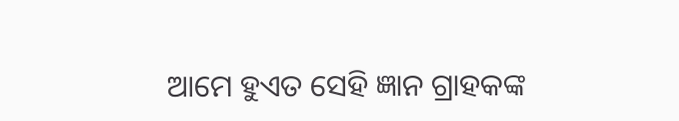ଆମେ ହୁଏତ ସେହି ଜ୍ଞାନ ଗ୍ରାହକଙ୍କ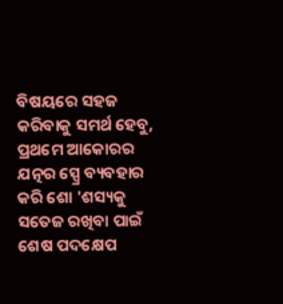ବିଷୟରେ ସହଜ କରିବାକୁ ସମର୍ଥ ହେବୁ, ପ୍ରଥମେ ଆକୋରର ଯତ୍ନର ସ୍ପ୍ରେ ବ୍ୟବହାର କରି ଶୋ 'ଶସ୍ୟକୁ ସତେଜ ରଖିବା ପାଇଁ ଶେଷ ପଦକ୍ଷେପ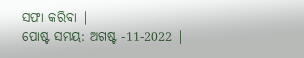ସଫା କରିବା |
ପୋଷ୍ଟ ସମୟ: ଅଗଷ୍ଟ -11-2022 |